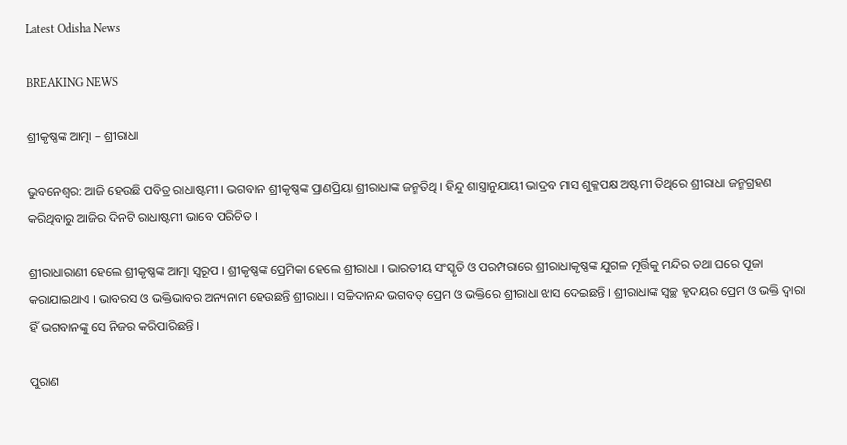Latest Odisha News

BREAKING NEWS

ଶ୍ରୀକୃଷ୍ଣଙ୍କ ଆତ୍ମା – ଶ୍ରୀରାଧା

ଭୁବନେଶ୍ୱର: ଆଜି ହେଉଛି ପବିତ୍ର ରାଧାଷ୍ଟମୀ । ଭଗବାନ ଶ୍ରୀକୃଷ୍ଣଙ୍କ ପ୍ରାଣପ୍ରିୟା ଶ୍ରୀରାଧାଙ୍କ ଜନ୍ମତିଥି । ହିନ୍ଦୁ ଶାସ୍ତ୍ରାନୁଯାୟୀ ଭାଦ୍ରବ ମାସ ଶୁକ୍ଳପକ୍ଷ ଅଷ୍ଟମୀ ତିଥିରେ ଶ୍ରୀରାଧା ଜନ୍ମଗ୍ରହଣ କରିଥିବାରୁ ଆଜିର ଦିନଟି ରାଧାଷ୍ଟମୀ ଭାବେ ପରିଚିତ ।

ଶ୍ରୀରାଧାରାଣୀ ହେଲେ ଶ୍ରୀକୃଷ୍ଣଙ୍କ ଆତ୍ମା ସ୍ୱରୂପ । ଶ୍ରୀକୃଷ୍ଣଙ୍କ ପ୍ରେମିକା ହେଲେ ଶ୍ରୀରାଧା । ଭାରତୀୟ ସଂସ୍କୃତି ଓ ପରମ୍ପରାରେ ଶ୍ରୀରାଧାକୃଷ୍ଣଙ୍କ ଯୁଗଳ ମୂର୍ତ୍ତିକୁ ମନ୍ଦିର ତଥା ଘରେ ପୂଜା କରାଯାଇଥାଏ । ଭାବରସ ଓ ଭକ୍ତିଭାବର ଅନ୍ୟନାମ ହେଉଛନ୍ତି ଶ୍ରୀରାଧା । ସଚ୍ଚିଦାନନ୍ଦ ଭଗବତ୍ ପ୍ରେମ ଓ ଭକ୍ତିରେ ଶ୍ରୀରାଧା ଝାସ ଦେଇଛନ୍ତି । ଶ୍ରୀରାଧାଙ୍କ ସ୍ୱଚ୍ଛ ହୃଦୟର ପ୍ରେମ ଓ ଭକ୍ତି ଦ୍ୱାରା ହିଁ ଭଗବାନଙ୍କୁ ସେ ନିଜର କରିପାରିଛନ୍ତି ।

ପୁରାଣ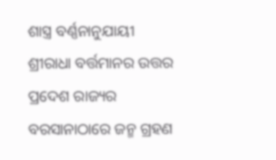ଶାସ୍ତ୍ର ବର୍ଣ୍ଣନାନୁଯାୟୀ ଶ୍ରୀରାଧା ବର୍ତ୍ତମାନର ଉତ୍ତର ପ୍ରଦେଶ ରାଜ୍ୟର ବରସାନାଠାରେ ଜନ୍ମ ଗ୍ରହଣ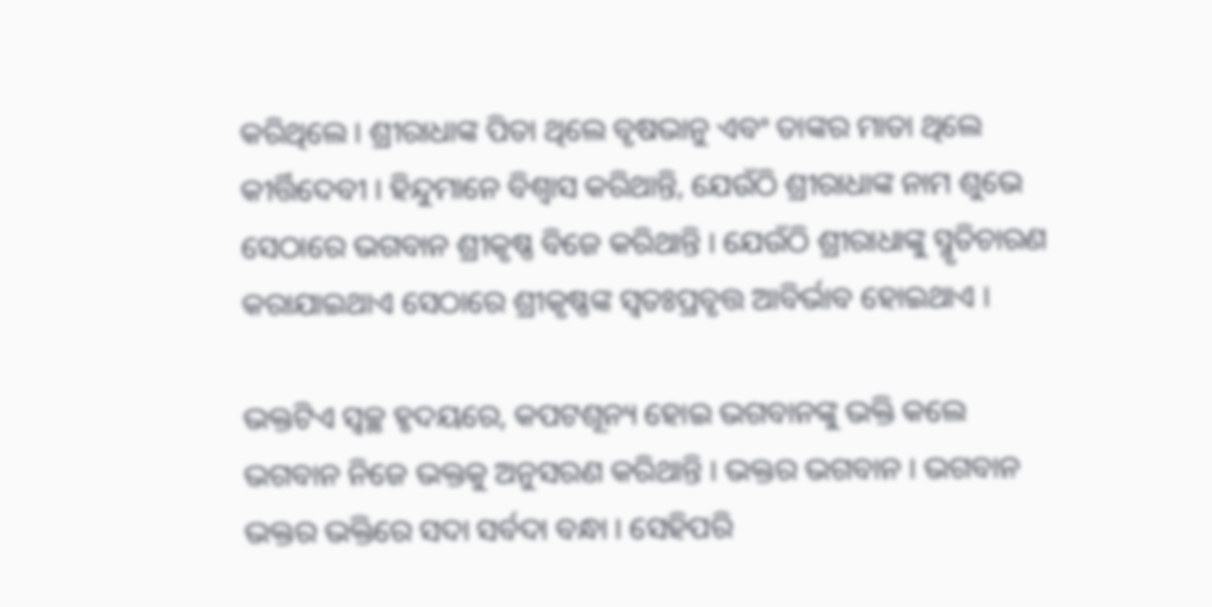କରିଥିଲେ । ଶ୍ରୀରାଧାଙ୍କ ପିତା ଥିଲେ ବୃଷଭାନୁ ଏବଂ ତାଙ୍କର ମାତା ଥିଲେ କୀର୍ତ୍ତିଦେବୀ । ହିନ୍ଦୁମାନେ ବିଶ୍ୱାସ କରିଥାନ୍ତି, ଯେଉଁଠି ଶ୍ରୀରାଧାଙ୍କ ନାମ ଶୁଭେ ସେଠାରେ ଭଗବାନ ଶ୍ରୀକୃଷ୍ଣ ବିଜେ କରିଥାନ୍ତି । ଯେଉଁଠି ଶ୍ରୀରାଧାଙ୍କୁ ସ୍ମୃତିଚାରଣ କରାଯାଇଥାଏ ସେଠାରେ ଶ୍ରୀକୃଷ୍ଣଙ୍କ ସ୍ୱତଃପ୍ରବୃତ୍ତ ଆବିର୍ଭାବ ହୋଇଥାଏ ।

ଭକ୍ତଟିଏ ସ୍ୱଚ୍ଛ ହୃଦୟରେ, କପଟଶୂନ୍ୟ ହୋଇ ଭଗବାନଙ୍କୁ ଭକ୍ତି କଲେ ଭଗବାନ ନିଜେ ଭକ୍ତକୁ ଅନୁସରଣ କରିଥାନ୍ତି । ଭକ୍ତର ଭଗବାନ । ଭଗବାନ ଭକ୍ତର ଭକ୍ତିରେ ସଦା ସର୍ବଦା ବନ୍ଧା । ସେହିପରି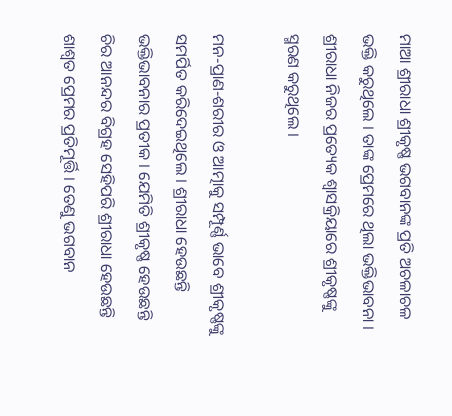ମାଆ ଶ୍ରୀରାଧା ଶ୍ରୀକୃଷ୍ଣ ଭଗବାନଙ୍କ ପ୍ରତି ଅଚଳାଚଳ ଭକ୍ତି କରୁଥିଲେ । ତାଙ୍କ ପ୍ରେମରେ ଥିଲା ଭକ୍ତିଭାବନା । ଶ୍ରୀରାଧା ନିଜର ପ୍ରତ୍ୟେକ ଶ୍ୱାସକ୍ରିୟାରେ ଶ୍ରୀକୃଷ୍ଣଙ୍କୁ ସ୍ମରଣ କରୁଥିଲେ ।

ମନ-ପ୍ରାଣ-ଶରୀର ଓ ଆତ୍ମାକୁ ସମ୍ପୂର୍ଣ୍ଣ ଭାବେ ଶ୍ରୀକୃଷ୍ଣଙ୍କୁ ସମର୍ପିତ କରିଦେଇଥିଲେ । ଶ୍ରୀରାଧା ହେଉଛନ୍ତି ଭକ୍ତିଭାବନାର ପ୍ରତୀକ । ଯେମିତି ଶ୍ରୀକୃଷ୍ଣ ହେଉଛନ୍ତି ଚିର ଆନନ୍ଦର ବିଗ୍ରହ ସେହିପରି ଶ୍ରୀରାଧା ହେଉଛନ୍ତି ଶାଶ୍ୱତ ପ୍ରେମର ପ୍ରତିମୂର୍ତ୍ତି । ତେଣୁ ଭଗବାନ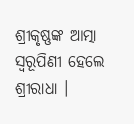ଶ୍ରୀକୃଷ୍ଣଙ୍କ ଆତ୍ମା ସ୍ୱରୂପିଣୀ ହେଲେ ଶ୍ରୀରାଧା ।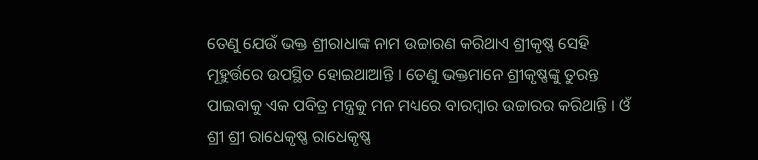ତେଣୁ ଯେଉଁ ଭକ୍ତ ଶ୍ରୀରାଧାଙ୍କ ନାମ ଉଚ୍ଚାରଣ କରିଥାଏ ଶ୍ରୀକୃଷ୍ଣ ସେହି ମୂହୁର୍ତ୍ତରେ ଉପସ୍ଥିତ ହୋଇଥାଆନ୍ତି । ତେଣୁ ଭକ୍ତମାନେ ଶ୍ରୀକୃଷ୍ଣଙ୍କୁ ତୁରନ୍ତ ପାଇବାକୁ ଏକ ପବିତ୍ର ମନ୍ତ୍ରକୁ ମନ ମଧ୍ୟରେ ବାରମ୍ବାର ଉଚ୍ଚାରର କରିଥାନ୍ତି । ଓଁ ଶ୍ରୀ ଶ୍ରୀ ରାଧେକୃଷ୍ଣ ରାଧେକୃଷ୍ଣ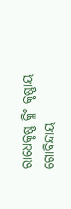ରାଧେକୃଷ୍ଣ କ୍ଳିଂ କୃଷ୍ଣାୟ ଗୋବିନ୍ଦାୟ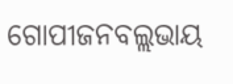ଗୋପୀଜନବଲ୍ଲଭାୟ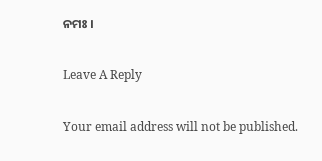ନମଃ ।

Leave A Reply

Your email address will not be published.